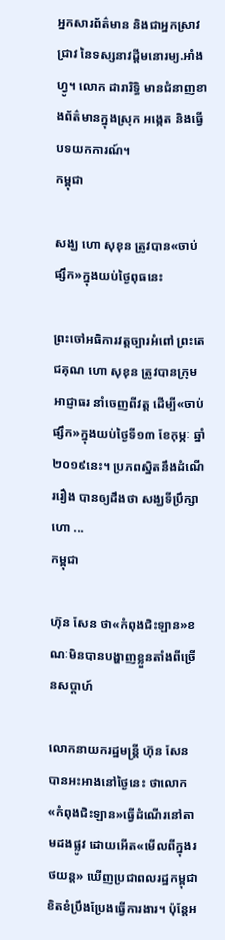អ្នកសារព័ត៌មាន និងជាអ្នកស្រាវជ្រាវ នៃទស្សនាវដ្ដីមនោរម្យ.អាំងហ្វូ។ លោក ដារារិទ្ធិ មានជំនាញខាងព័ត៌មានក្នុងស្រុក អង្កេត និងធ្វើបទយកការណ៍។
កម្ពុជា

សង្ឃ ហោ សុខុន ត្រូវបាន«ចាប់ផ្សឹក»ក្នុងយប់ថ្ងៃពុធនេះ

ព្រះចៅអធិការវត្តច្បារអំពៅ ព្រះតេជគុណ ហោ សុខុន ត្រូវបានក្រុមអាជ្ញាធរ នាំចេញពីវត្ត ដើម្បី«ចាប់ផ្សឹក»ក្នុងយប់ថ្ងៃទី១៣ ខែកុម្ភៈ ឆ្នាំ២០១៩នេះ។ ប្រភពស្និតនឹងដំណើររឿង បានឲ្យដឹងថា សង្ឃទីប្រឹក្សា ហោ ...
កម្ពុជា

ហ៊ុន សែន ថា«កំពុងជិះឡាន»ខណៈមិនបានបង្ហាញខ្លួនតាំងពីច្រើនសប្ដាហ៍

លោកនាយករដ្ឋមន្ត្រី ហ៊ុន សែន បានអះអាងនៅថ្ងៃនេះ ថាលោក«កំពុងជិះឡាន»ធ្វើដំណើរនៅតាមដងផ្លូវ ដោយអើត«មើលពីក្នុងរថយន្ដ» ឃើញប្រជាពលរដ្ឋកម្ពុជា ខិតខំប្រឹងប្រែងធ្វើការងារ។ ប៉ុន្តែអ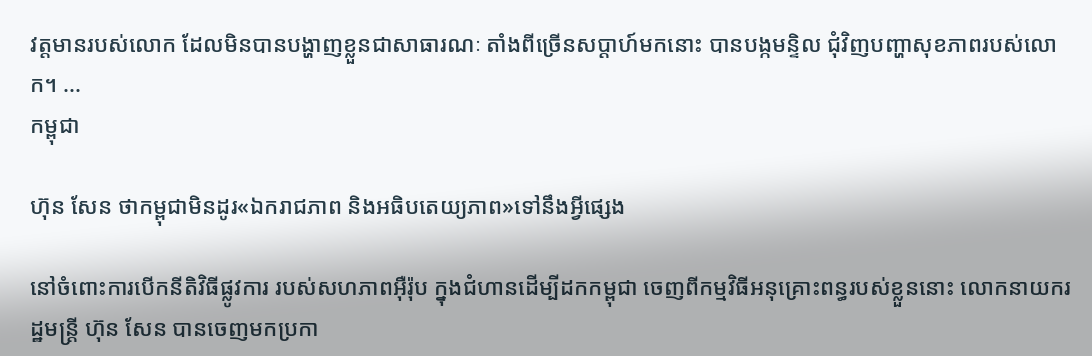វត្តមានរបស់លោក ដែលមិនបានបង្ហាញខ្លួនជាសាធារណៈ តាំងពីច្រើនសប្ដាហ៍មកនោះ បានបង្កមន្ទិល ជុំវិញបញ្ហាសុខភាពរបស់លោក។ ...
កម្ពុជា

ហ៊ុន សែន ថាកម្ពុជាមិនដូរ«ឯករាជភាព និងអធិបតេយ្យភាព»ទៅនឹងអ្វីផ្សេង

នៅចំពោះការបើកនីតិវិធីផ្លូវការ របស់សហភាពអ៊ឺរ៉ុប ក្នុងជំហានដើម្បីដកកម្ពុជា ចេញពីកម្មវិធីអនុគ្រោះពន្ធរបស់ខ្លួននោះ លោកនាយករដ្ឋមន្ត្រី ហ៊ុន សែន បានចេញមកប្រកា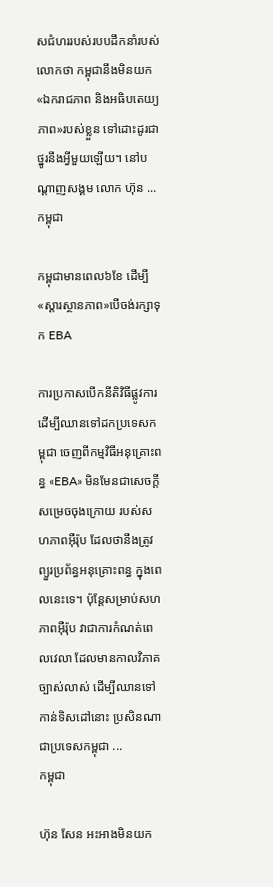សជំហររបស់របបដឹកនាំរបស់លោកថា កម្ពុជានឹងមិនយក«ឯករាជភាព និងអធិបតេយ្យភាព»របស់ខ្លួន ទៅដោះដូរជាថ្នូរនឹងអ្វីមួយឡើយ។ នៅបណ្ដាញសង្គម លោក ហ៊ុន ...
កម្ពុជា

កម្ពុជាមានពេល៦ខែ ដើម្បី«ស្ដារស្ថានភាព»បើចង់រក្សាទុក EBA

ការប្រកាសបើកនីតិវិធីផ្លូវការ ដើម្បីឈានទៅដកប្រទេសកម្ពុជា ចេញពីកម្មវិធីអនុគ្រោះពន្ធ «EBA» មិនមែនជាសេចក្ដីសម្រេចចុងក្រោយ របស់សហភាពអ៊ឺរ៉ុប ដែលថានឹងត្រូវព្យួរប្រព័ន្ធអនុគ្រោះពន្ធ ក្នុងពេលនេះទេ។ ប៉ុន្តែសម្រាប់សហភាពអ៊ឺរ៉ុប វាជាការកំណត់ពេលវេលា ដែលមានកាលវិភាគច្បាស់លាស់ ដើម្បីឈានទៅកាន់ទិសដៅនោះ ប្រសិនណាជាប្រទេសកម្ពុជា ...
កម្ពុជា

ហ៊ុន សែន អះអាងមិនយក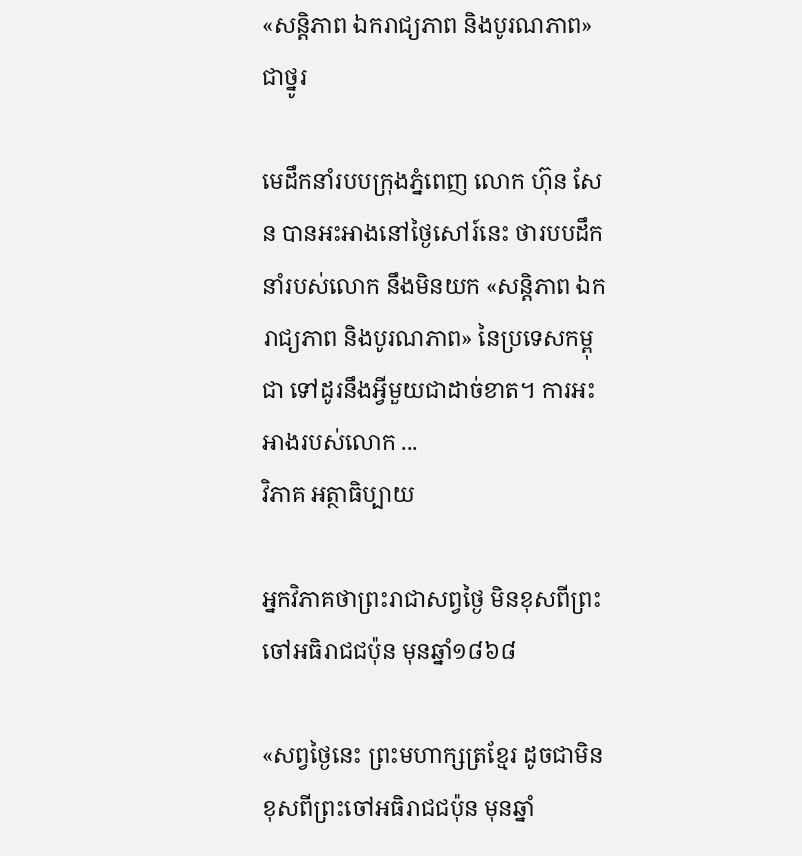«សន្តិភាព ឯករាជ្យភាព និងបូរណភាព»ជាថ្នូរ

មេដឹកនាំរបបក្រុងភ្នំពេញ លោក ហ៊ុន សែន បានអះអាងនៅថ្ងៃសៅរ៍នេះ ថារបបដឹកនាំរបស់លោក នឹងមិនយក «សន្តិភាព ឯករាជ្យភាព និងបូរណភាព» នៃប្រទេសកម្ពុជា ទៅដូរនឹងអ្វីមួយជាដាច់ខាត។ ការអះអាងរបស់លោក ...
វិភាគ អត្ថាធិប្បាយ

អ្នកវិភាគថាព្រះរាជាសព្វថ្ងៃ មិនខុសពីព្រះចៅអធិរាជជប៉ុន មុនឆ្នាំ១៨៦៨

«សព្វថ្ងៃនេះ ព្រះមហាក្សត្រខ្មែរ ដូចជាមិនខុសពីព្រះចៅអធិរាជជប៉ុន មុនឆ្នាំ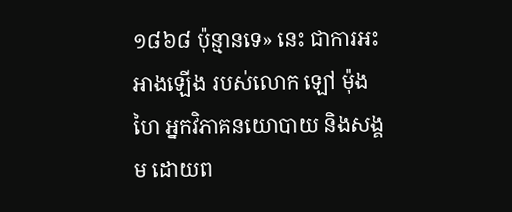១៨៦៨ ប៉ុន្មានទេ» នេះ ជាការអះអាងឡើង របស់លោក ឡៅ ម៉ុងហៃ អ្នកវិភាគនយោបាយ និងសង្គម ដោយព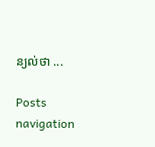ន្យល់ថា ...

Posts navigation